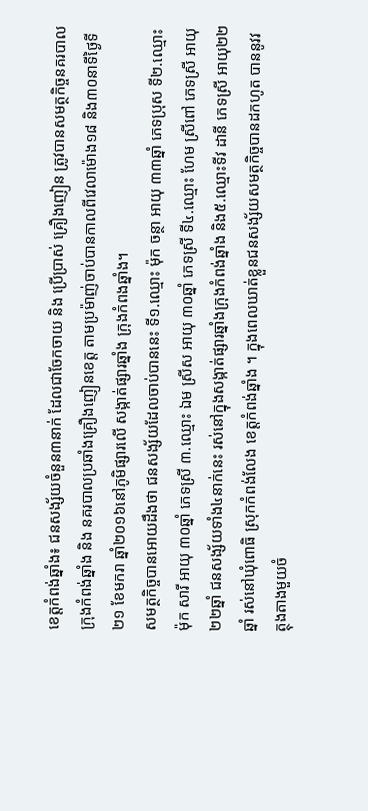ខេត្តកំពង់ឆ្នាំង៖ ជនសង្ស័យចំនួន៣នាក់ ដែលជាចែកចាយ និង ប្រើប្រាស់ គ្រឿងញៀន ត្រូវបានសមត្ថកិច្ចនគរបាលក្រុងកំពង់ឆ្នាំង និង នគរបាលប្រឆាំងគ្រឿងញៀនខេត្ត តាមប្រម៉ាញ់ចាប់បានកាលពីវេលាម៉ោង១៨ និង៣០នាទីថ្ងៃទី២១ ខែមករា ឆ្នាំ២០១៦នៅភូមិផ្សារលើ សង្កាត់ផ្សារឆ្នាំង ក្រុងកំពងឆ្នាំង។
សមត្ថកិច្ចបានអោយដឹងថា ជនសង្ស័យដែលចាប់បាននេះ ទី១.ឈ្មោះ ម៉ុក ចន្ថា អាយុ ៣៣ឆ្នាំ ភេទប្រុស ទី២.ឈ្មោះ ម៉ុក សារី អាយុ ៣០ឆ្នាំ ភេទស្រី ៣.ឈ្មោះ ឯម ស្រីស អាយុ ៣០ឆ្នាំ ភេទស្រី ទី៤.ឈ្មោះ ហែម ស្រីពៅ ភេទស្រី អាយុ២២ឆ្នាំ ជនសង្ស័យទាំង៤នាក់នេះ រស់នៅក្នុងសង្កាត់ផ្សារឆ្នាំងក្រុងកំពង់ឆ្នាំង និង៥.ឈ្មោះទីវ ដានី ភេទស្រី អាយុ២២ឆ្នាំ រស់នៅឃុំពោធិ ស្រុកកំពង់លែង ខេត្តកំពង់ឆ្នាំង ។ ក្នុងពេលឃាត់ខ្លួនជនសង្ស័យសមត្ថកិច្ចបានដកហូត បាននូវវត្ថុងតាងមួយចំ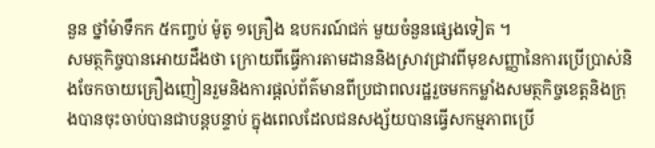នួន ថ្នាំម៉ាទឹកក ៥កញ្ចប់ ម៉ូតូ ១គ្រឿង ឧបករណ៍ជក់ មួយចំនួនផ្សេងទៀត ។
សមត្ថកិច្ចបានអោយដឹងថា ក្រោយពីធ្វើការតាមដាននិងស្រាវជ្រាវពីមុខសញ្ញានៃការប្រើប្រាស់និងចែកចាយគ្រឿងញៀនរួមនិងការផ្តល់ព័ត៌មានពីប្រជាពលរដ្ឋរួចមកកម្លាំងសមត្ថកិច្ចខេត្តនិងក្រុងបានចុះចាប់បានជាបន្តបន្ទាប់ ក្នុងពេលដែលជនសង្ស័យបានធ្វើសកម្មភាពប្រើ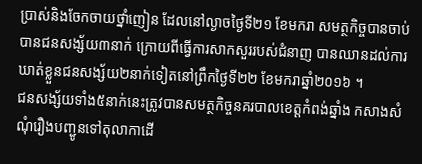ប្រាស់និងចែកចាយថ្នាំញៀន ដែលនៅល្ងាចថ្ងៃទី២១ ខែមករា សមត្ថកិច្ចបានចាប់បានជនសង្ស័យ៣នាក់ ក្រោយពីធ្វើការសាកសួររបស់ជំនាញ បានឈានដល់ការឃាត់ខ្លួនជនសង្ស័យ២នាក់ទៀតនៅព្រឹកថ្ងៃទី២២ ខែមករាឆ្នាំ២០១៦ ។
ជនសង្ស័យទាំង៥នាក់នេះត្រូវបានសមត្ថកិច្ចនគរបាលខេត្តកំពង់ឆ្នាំង កសាងសំណុំរឿងបញ្ជូនទៅតុលាកាដើ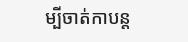ម្បីចាត់កាបន្ត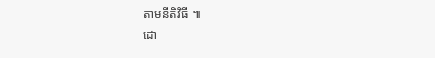តាមនីតិវិធី ៕
ដោ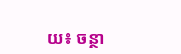យ៖ ចន្ថា